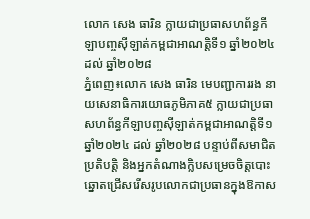លោក សេង ធារិន ក្លាយជាប្រធាសហព័ន្ធកីឡាបញ្ចស៊ីឡាត់កម្ពជាអាណត្តិទី១ ឆ្នាំ២០២៤ ដល់ ឆ្នាំ២០២៨
ភ្នំពេញ៖លោក សេង ធារិន មេបញ្ជាការរង នាយសេនាធិការយោធភូមិភាគ៥ ក្លាយជាប្រធាសហព័ន្ធកីឡាបញ្ចស៊ីឡាត់កម្ពជាអាណត្តិទី១ ឆ្នាំ២០២៤ ដល់ ឆ្នាំ២០២៨ បន្ទាប់ពីសមាជិតប្រតិបត្តិ និងអ្នកតំណាងក្លិបសម្រេចចិត្តបោះឆ្នោតជ្រើសរើសរូបលោកជាប្រធានក្នុងឱកាស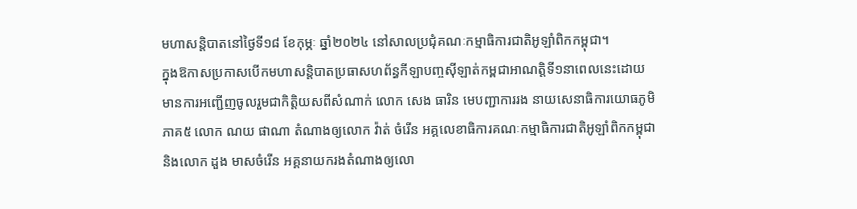មហាសន្តិបាតនៅថ្ងៃទី១៨ ខែកុម្ភៈ ឆ្នាំ២០២៤ នៅសាលប្រជុំគណៈកម្មាធិការជាតិអូឡាំពិកកម្ពុជា។
ក្នុងឱកាសប្រកាសបើកមហាសន្តិបាតប្រធាសហព័ន្ធកីឡាបញ្ចស៊ីឡាត់កម្ពជាអាណត្តិទី១នាពេលនេះដោយមានការអញ្ជើញចូលរួមជាកិត្តិយសពីសំណាក់ លោក សេង ធារិន មេបញ្ជាការរង នាយសេនាធិការយោធភូមិភាគ៥ លោក ណយ ផាណា តំណាងឲ្យលោក វ៉ាត់ ចំរើន អគ្គលេខាធិការគណៈកម្មាធិការជាតិអូឡាំពិកកម្ពុជា និងលោក ដួង មាសចំរើន អគ្គនាយករងតំណាងឲ្យលោ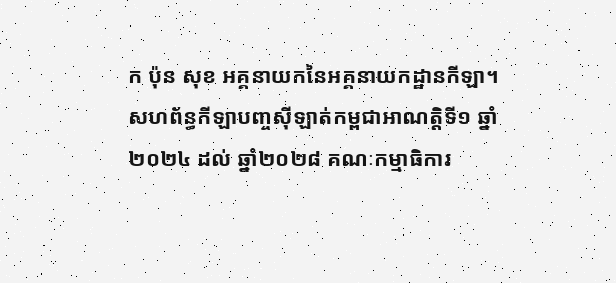ក ប៉ុន សុខ អគ្គនាយកនៃអគ្គនាយកដ្ឋានកីឡា។
សហព័ន្ធកីឡាបញ្ចស៊ីឡាត់កម្ពជាអាណត្តិទី១ ឆ្នាំ២០២៤ ដល់ ឆ្នាំ២០២៨ គណៈកម្មាធិការ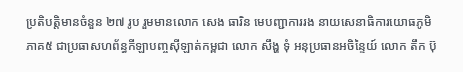ប្រតិបត្តិមានចំនួន ២៧ រូប រួមមានលោក សេង ធារិន មេបញ្ជាការរង នាយសេនាធិការយោធភូមិភាគ៥ ជាប្រធាសហព័ន្ធកីឡាបញ្ចស៊ីឡាត់កម្ពជា លោក សឹង្ហ ទុំ អនុប្រធានអចិន្ទៃយ៍ លោក តឹក ប៊ុ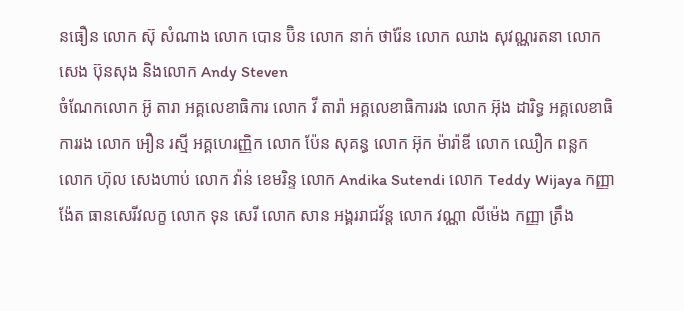នធឿន លោក ស៊ុ សំណាង លោក បោន ប៊ិន លោក នាក់ ថារ៉ែន លោក ឈាង សុវណ្ណរតនា លោក សេង ប៊ុនសុង និងលោក Andy Steven
ចំណែកលោក អ៊ូ តារា អគ្គលេខាធិការ លោក វី តារ៉ា អគ្គលេខាធិការរង លោក អ៊ុង ដារិទ្ធ អគ្គលេខាធិការរង លោក អឿន រស្មី អគ្គហេរញ្ញិក លោក ប៉ែន សុគន្ធ លោក អ៊ុក ម៉ារ៉ាឌី លោក ឈឿក ពន្លក លោក ហ៊ុល សេងហាប់ លោក វ៉ាន់ ខេមរិន្ទ លោក Andika Sutendi លោក Teddy Wijaya កញ្ញា ង៉ែត ធានសេរីវលក្ខ លោក ទុន សេរី លោក សាន អង្គររាជវ័ន្ត លោក វណ្ណា លីម៉េង កញ្ញា ត្រឹង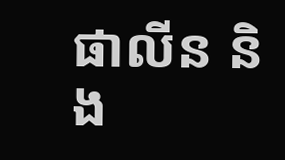ផាលីន និង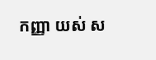កញ្ញា យស់ ស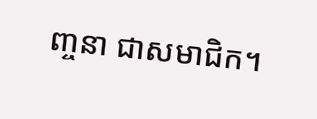ញ្ចនា ជាសមាជិក។